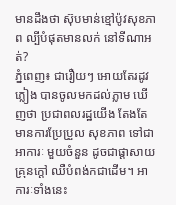មានដឹងថា ស៊ុបមាន់ខ្មៅប៉ូវសុខភាព ល្បីបំផុតមានលក់ នៅទីណាអត់?
ភ្នំពេញ៖ ជារឿយៗ អោយតែរដូវភ្លៀង បានចូលមកដល់ភ្លាម ឃើញថា ប្រជាពលរដ្ឋយើង តែងតែមានការប្រែប្រួល សុខភាព ទៅជាអាការៈ មួយចំនួន ដូចជាផ្តាសាយ គ្រុនក្តៅ ឈឺបំពង់កជាដើម។ អាការៈទាំងនេះ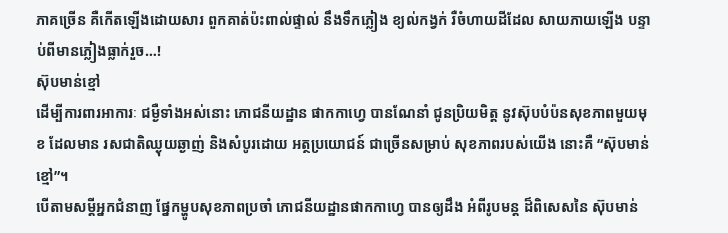ភាគច្រើន គឺកើតឡើងដោយសារ ពួកគាត់ប៉ះពាល់ផ្ទាល់ នឹងទឹកភ្លៀង ខ្យល់កង្វក់ រឺចំហាយដីដែល សាយភាយឡើង បន្ទាប់ពីមានភ្លៀងធ្លាក់រួច…!
ស៊ុបមាន់ខ្មៅ
ដើម្បីការពារអាការៈ ជម្ងឺទាំងអស់នោះ ភោជនីយដ្ឋាន ផាកកាហ្វេ បានណែនាំ ជូនប្រិយមិត្ត នូវស៊ុបបំប៉នសុខភាពមួយមុខ ដែលមាន រសជាតិឈ្ងុយឆ្ងាញ់ និងសំបូរដោយ អត្ថប្រយោជន៍ ជាច្រើនសម្រាប់ សុខភាពរបស់យើង នោះគឺ “ស៊ុបមាន់ខ្មៅ”។
បើតាមសម្តីអ្នកជំនាញ ផ្នែកម្ហូបសុខភាពប្រចាំ ភោជនីយដ្ឋានផាកកាហ្វេ បានឲ្យដឹង អំពីរូបមន្ត ដ៏ពិសេសនៃ ស៊ុបមាន់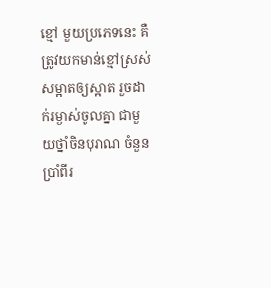ខ្មៅ មួយប្រភេទនេះ គឺត្រូវយកមាន់ខ្មៅស្រស់ សម្អាតឲ្យស្អាត រួចដាក់រម្ងាស់ចូលគ្នា ជាមួយថ្នាំចិនបុរាណ ចំនួនប្រាំពីរ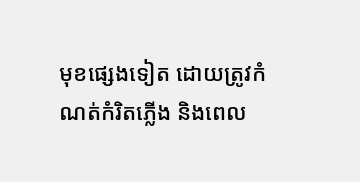មុខផ្សេងទៀត ដោយត្រូវកំណត់កំរិតភ្លើង និងពេល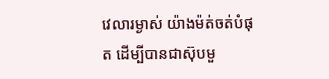វេលារម្ងាស់ យ៉ាងម៉ត់ចត់បំផុត ដើម្បីបានជាស៊ុបមួ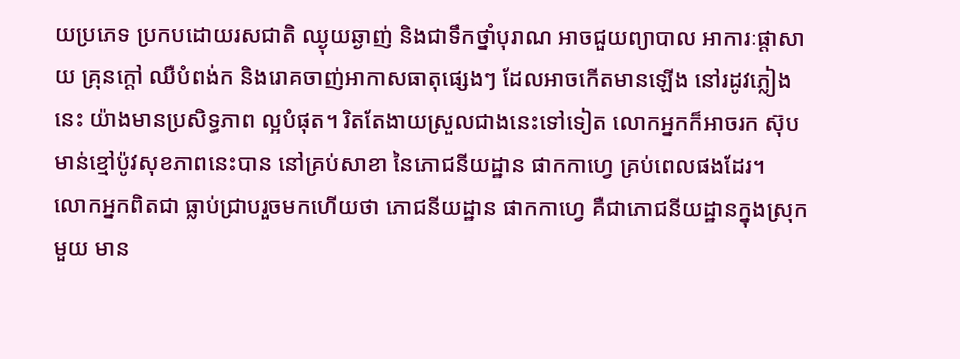យប្រភេទ ប្រកបដោយរសជាតិ ឈ្ងុយឆ្ងាញ់ និងជាទឹកថ្នាំបុរាណ អាចជួយព្យាបាល អាការៈផ្តាសាយ គ្រុនក្តៅ ឈឺបំពង់ក និងរោគចាញ់អាកាសធាតុផ្សេងៗ ដែលអាចកើតមានឡើង នៅរដូវភ្លៀងនេះ យ៉ាងមានប្រសិទ្ធភាព ល្អបំផុត។ រិតតែងាយស្រួលជាងនេះទៅទៀត លោកអ្នកក៏អាចរក ស៊ុបមាន់ខ្មៅប៉ូវសុខភាពនេះបាន នៅគ្រប់សាខា នៃភោជនីយដ្ឋាន ផាកកាហ្វេ គ្រប់ពេលផងដែរ។
លោកអ្នកពិតជា ធ្លាប់ជ្រាបរួចមកហើយថា ភោជនីយដ្ឋាន ផាកកាហ្វេ គឺជាភោជនីយដ្ឋានក្នុងស្រុកមួយ មាន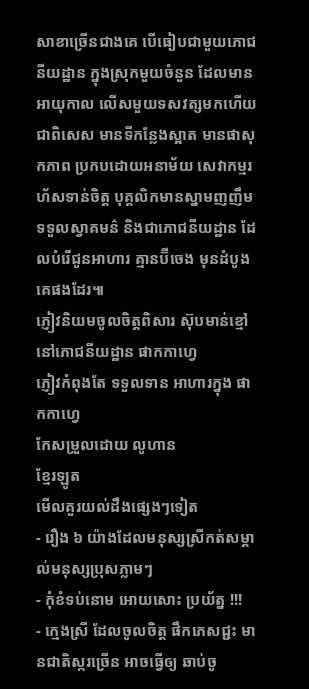សាខាច្រើនជាងគេ បើធៀបជាមួយភោជនីយដ្ឋាន ក្នុងស្រុកមួយចំនួន ដែលមានអាយុកាល លើសមួយទសវត្សមកហើយ ជាពិសេស មានទីកន្លែងស្អាត មានផាសុកភាព ប្រកបដោយអនាម័យ សេវាកម្មរហ័សទាន់ចិត្ត បុគ្គលិកមានស្នាមញញឹម ទទួលស្វាគមន៌ និងជាភោជនីយដ្ឋាន ដែលបំរើជូនអាហារ គ្មានប៊ីចេង មុនដំបូងគេផងដែរ៕
ភ្ញៀវនិយមចូលចិត្តពិសារ ស៊ុបមាន់ខ្មៅ នៅភោជនីយដ្ឋាន ផាកកាហ្វេ
ភ្ញៀវកំពុងតែ ទទួលទាន អាហារក្នុង ផាកកាហ្វេ
កែសម្រួលដោយ លូហាន
ខ្មែរឡូត
មើលគួរយល់ដឹងផ្សេងៗទៀត
- រឿង ៦ យ៉ាងដែលមនុស្សស្រីកត់សម្គាល់មនុស្សប្រុសភ្លាមៗ
- កុំខំទប់នោម អោយសោះ ប្រយ័ត្ន !!!
- ក្មេងស្រី ដែលចូលចិត្ត ផឹកភេសជ្ជះ មានជាតិស្ករច្រើន អាចធ្វើឲ្យ ឆាប់ចូ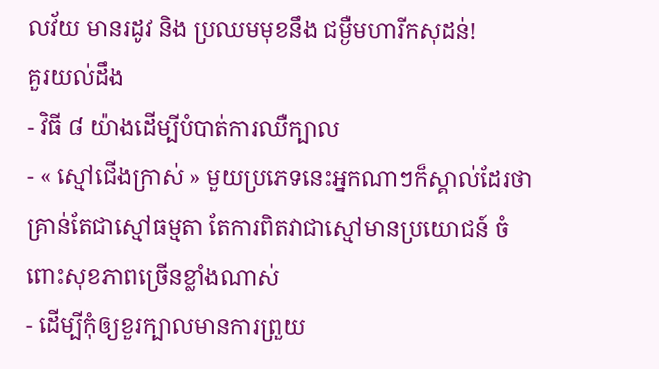លវ័យ មានរដូវ និង ប្រឈមមុខនឹង ជម្ងឺមហារីកសុដន់!
គួរយល់ដឹង
- វិធី ៨ យ៉ាងដើម្បីបំបាត់ការឈឺក្បាល
- « ស្មៅជើងក្រាស់ » មួយប្រភេទនេះអ្នកណាៗក៏ស្គាល់ដែរថា គ្រាន់តែជាស្មៅធម្មតា តែការពិតវាជាស្មៅមានប្រយោជន៍ ចំពោះសុខភាពច្រើនខ្លាំងណាស់
- ដើម្បីកុំឲ្យខួរក្បាលមានការព្រួយ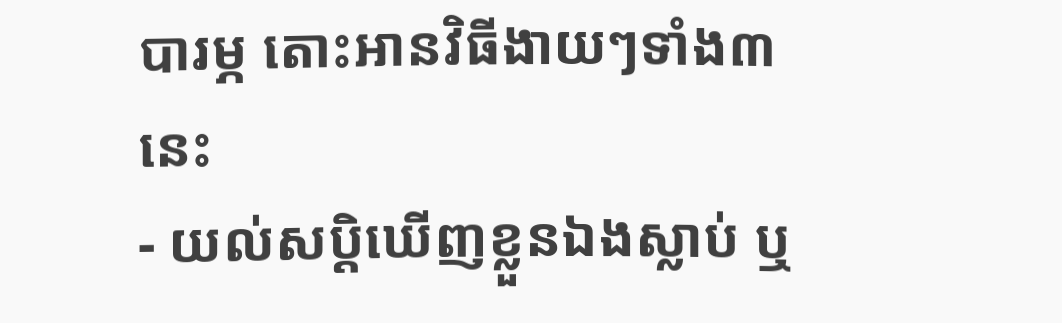បារម្ភ តោះអានវិធីងាយៗទាំង៣នេះ
- យល់សប្តិឃើញខ្លួនឯងស្លាប់ ឬ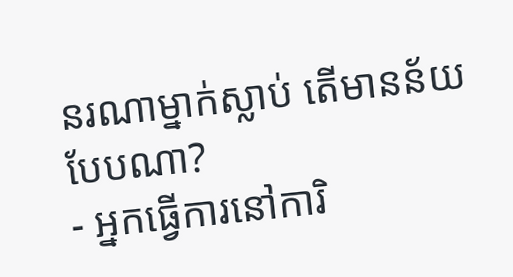នរណាម្នាក់ស្លាប់ តើមានន័យបែបណា?
- អ្នកធ្វើការនៅការិ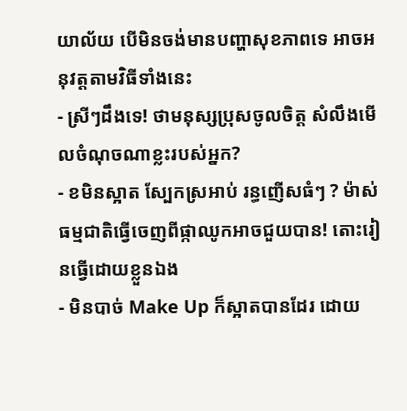យាល័យ បើមិនចង់មានបញ្ហាសុខភាពទេ អាចអនុវត្តតាមវិធីទាំងនេះ
- ស្រីៗដឹងទេ! ថាមនុស្សប្រុសចូលចិត្ត សំលឹងមើលចំណុចណាខ្លះរបស់អ្នក?
- ខមិនស្អាត ស្បែកស្រអាប់ រន្ធញើសធំៗ ? ម៉ាស់ធម្មជាតិធ្វើចេញពីផ្កាឈូកអាចជួយបាន! តោះរៀនធ្វើដោយខ្លួនឯង
- មិនបាច់ Make Up ក៏ស្អាតបានដែរ ដោយ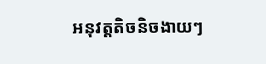អនុវត្តតិចនិចងាយៗ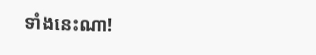ទាំងនេះណា!